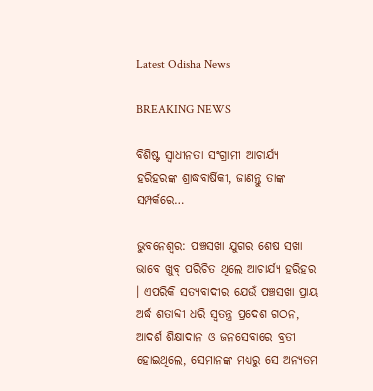Latest Odisha News

BREAKING NEWS

ବିଶିଷ୍ଟ ସ୍ୱାଧୀନତା ସଂଗ୍ରାମୀ ଆଚାର୍ଯ୍ୟ ହରିହରଙ୍କ ଶ୍ରାଦ୍ଧବାର୍ଷିକୀ, ଜାଣନ୍ତୁ ତାଙ୍କ ସମ୍ପର୍କରେ…

ଭୁବନେଶ୍ୱର: ପଞ୍ଚସଖା ଯୁଗର ଶେଷ ସଖା ଭାବେ ଖୁବ୍ ପରିଚିତ ଥିଲେ ଆଚାର୍ଯ୍ୟ ହରିହର । ଏପରିକି ସତ୍ୟବାଦୀର ଯେଉଁ ପଞ୍ଚସଖା ପ୍ରାୟ ଅର୍ଦ୍ଧ ଶତାବ୍ଦୀ ଧରି ସ୍ୱତନ୍ତ୍ର ପ୍ରଦେଶ ଗଠନ, ଆଦର୍ଶ ଶିକ୍ଷାଦାନ ଓ ଜନସେବାରେ ବ୍ରତୀ ହୋଇଥିଲେ, ସେମାନଙ୍କ ମଧ୍ୟରୁ ସେ ଅନ୍ୟତମ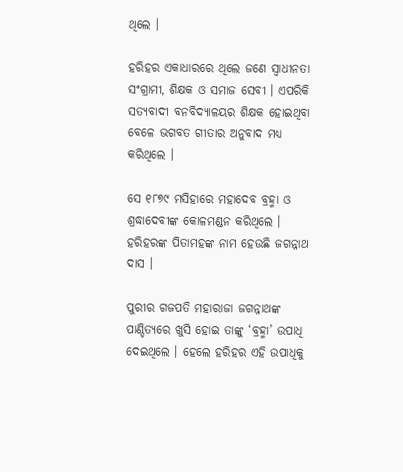ଥିଲେ ।

ହରିହର ଏକାଧାରରେ ଥିଲେ ଜଣେ ସ୍ୱାଧୀନତା ସଂଗ୍ରାମୀ, ଶିକ୍ଷକ ଓ ସମାଜ ସେବୀ । ଏପରିକି ସତ୍ୟବାଦୀ ବନବିଦ୍ୟାଳୟର ଶିକ୍ଷକ ହୋଇଥିବା ବେଳେ ଭଗବତ ଗୀତାର ଅନୁବାଦ ମଧ୍ୟ କରିଥିଲେ ।

ସେ ୧୮୭୯ ମସିହାରେ ମହାଦେବ ବ୍ରହ୍ମା ଓ ଶ୍ରଦ୍ଧାଦେବୀଙ୍କ କୋଳମଣ୍ଡନ କରିଥିଲେ । ହରିହରଙ୍କ ପିତାମହଙ୍କ ନାମ ହେଉଛି ଜଗନ୍ନାଥ ଦାସ ।

ପୁରୀର ଗଜପତି ମହାରାଜା ଜଗନ୍ନାଥଙ୍କ ପାଣ୍ଡିତ୍ୟରେ ଖୁସି ହୋଇ ତାଙ୍କୁ ‘ବ୍ରହ୍ମା’ ଉପାଧି ଦେଇଥିଲେ । ହେଲେ ହରିହର ଏହି ଉପାଧିକୁ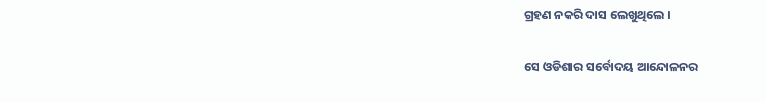ଗ୍ରହଣ ନକରି ଦାସ ଲେଖୁଥିଲେ ।

ସେ ଓଡିଶାର ସର୍ବୋଦୟ ଆନ୍ଦୋଳନର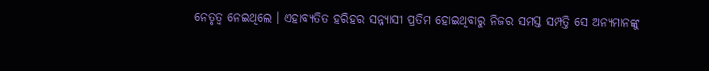ନେତୃତ୍ୱ ନେଇଥିଲେ । ଏହାବ୍ୟତିତ ହରିହର ସନ୍ନ୍ୟାସୀ ପ୍ରତିମ ହୋଇଥିବାରୁ ନିଜର ସମସ୍ତ ସମ୍ପତ୍ତି ସେ ଅନ୍ୟମାନଙ୍କୁ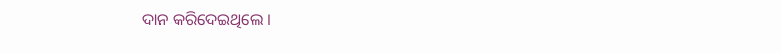ଦାନ କରିଦେଇଥିଲେ ।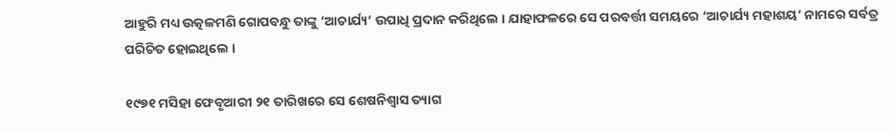ଆହୁରି ମଧ୍ୟ ଉତ୍କଳମଣି ଗୋପବନ୍ଧୁ ତାଙ୍କୁ ‘ଆଚାର୍ଯ୍ୟ’ ଉପାଧି ପ୍ରଦାନ କରିଥିଲେ । ଯାହାଫଳରେ ସେ ପରବର୍ତ୍ତୀ ସମୟରେ ‘ଆଚାର୍ଯ୍ୟ ମହାଶୟ’ ନାମରେ ସର୍ବତ୍ର ପରିଚିତ ହୋଇଥିଲେ ।

୧୯୭୧ ମସିହା ଫେବୃଆରୀ ୨୧ ତାରିଖରେ ସେ ଶେଷନିଶ୍ୱାସ ତ୍ୟାଗ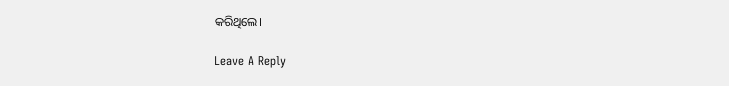କରିଥିଲେ।

Leave A Reply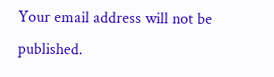Your email address will not be published.